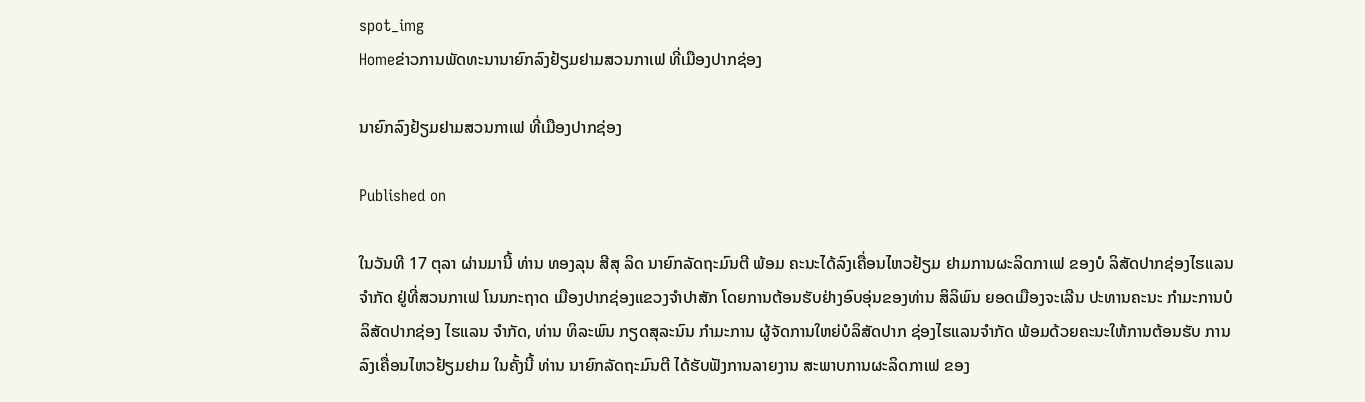spot_img
Homeຂ່າວການພັດທະນານາຍົກລົງຢ້ຽມຢາມສວນກາເຟ ທີ່ເມືອງປາກຊ່ອງ

ນາຍົກລົງຢ້ຽມຢາມສວນກາເຟ ທີ່ເມືອງປາກຊ່ອງ

Published on

ໃນວັນທີ 17 ຕຸລາ ຜ່ານມານີ້ ທ່ານ ທອງລຸນ ສີສຸ ລິດ ນາຍົກລັດຖະມົນຕີ ພ້ອມ ຄະນະໄດ້ລົງເຄື່ອນໄຫວຢ້ຽມ ຢາມການຜະລິດກາເຟ ຂອງບໍ ລິສັດປາກຊ່ອງໄຮແລນ ຈຳກັດ ຢູ່ທີ່ສວນກາເຟ ໂນນກະຖາດ ເມືອງປາກຊ່ອງແຂວງຈຳປາສັກ ໂດຍການຕ້ອນຮັບຢ່າງອົບອຸ່ນຂອງທ່ານ ສິລິພົນ ຍອດເມືອງຈະເລີນ ປະທານຄະນະ ກຳມະການບໍລິສັດປາກຊ່ອງ ໄຮແລນ ຈຳກັດ, ທ່ານ ທິລະພົນ ກຽດສຸລະນົນ ກຳມະການ ຜູ້ຈັດການໃຫຍ່ບໍລິສັດປາກ ຊ່ອງໄຮແລນຈຳກັດ ພ້ອມດ້ວຍຄະນະໃຫ້ການຕ້ອນຮັບ ການລົງເຄື່ອນໄຫວຢ້ຽມຢາມ ໃນຄັ້ງນີ້ ທ່ານ ນາຍົກລັດຖະມົນຕີ ໄດ້ຮັບຟັງການລາຍງານ ສະພາບການຜະລິດກາເຟ ຂອງ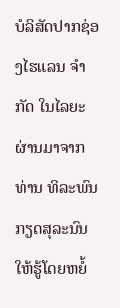ບໍລິສັດປາກຊ່ອງໄຮແລນ ຈຳກັດ ໃນໄລຍະຜ່ານມາຈາກ ທ່ານ ທິລະພົນ ກຽດສຸລະນົນ ໃຫ້ຮູ້ໂດຍຫຍໍ້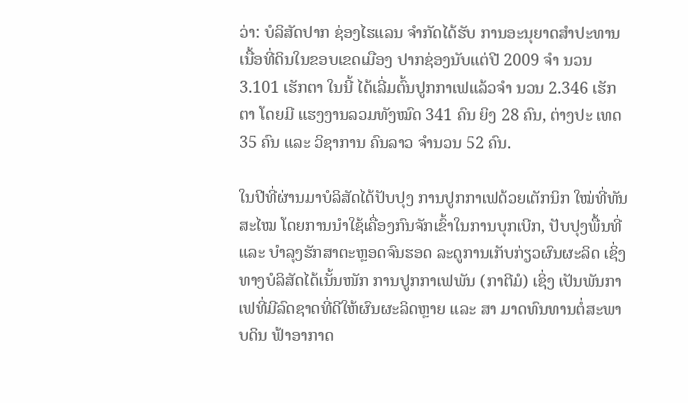ວ່າ: ບໍລິສັດປາກ ຊ່ອງໄຮແລນ ຈຳກັດໄດ້ຮັບ ການອະນຸຍາດສຳປະທານ ເນື້ອທີ່ດິນໃນຂອບເຂດເມືອງ ປາກຊ່ອງນັບແຕ່ປີ 2009 ຈຳ ນວນ 3.101 ເຮັກຕາ ໃນນີ້ ໄດ້ເລີ່ມຕົ້ນປູກກາເຟແລ້ວຈຳ ນວນ 2.346 ເຮັກຕາ ໂດຍມີ ແຮງງານລວມທັງໝົດ 341 ຄົນ ຍິງ 28 ຄົນ, ຕ່າງປະ ເທດ 35 ຄົນ ແລະ ວິຊາການ ຄົນລາວ ຈຳນວນ 52 ຄົນ.

ໃນປີທີ່ຜ່ານມາບໍລິສັດໄດ້ປັບປຸງ ການປູກກາເຟດ້ວຍເຕັກນິກ ໃໝ່ທີ່ທັນສະໄໝ ໂດຍການນຳໃຊ້ເຄື່ອງກົນຈັກເຂົ້າໃນການບຸກເບີກ, ປັບປຸງພື້ນທີ່ ແລະ ບຳລຸງຮັກສາຕະຫຼອດຈົນຮອດ ລະດູການເກັບກ່ຽວຜົນຜະລິດ ເຊິ່ງທາງບໍລິສັດໄດ້ເນັ້ນໜັກ ການປູກກາເຟພັນ (ກາຕີມໍ) ເຊິ່ງ ເປັນພັນກາເຟທີ່ມີລົດຊາດທີ່ດີໃຫ້ຜົນຜະລິດຫຼາຍ ແລະ ສາ ມາດທົນທານຕໍ່ສະພາບດິນ ຟ້າອາກາດ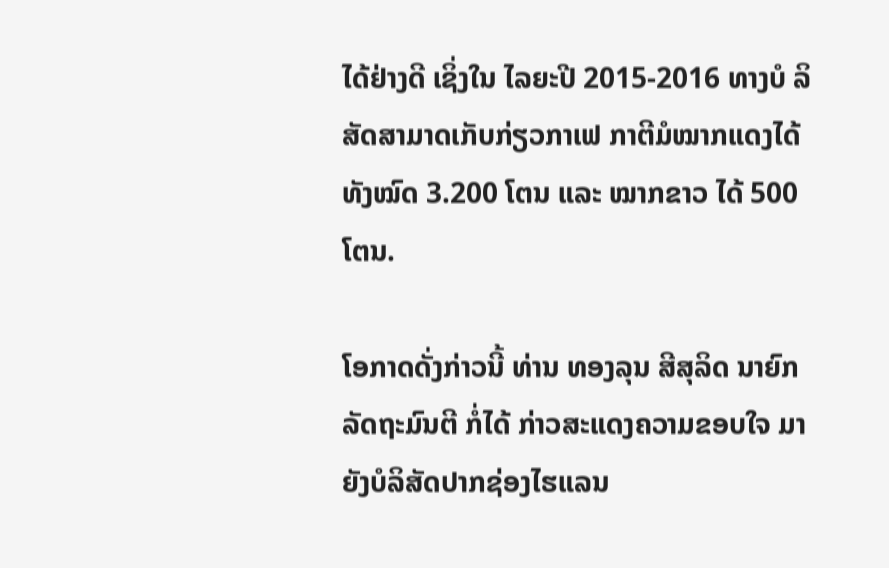ໄດ້ຢ່າງດີ ເຊິ່ງໃນ ໄລຍະປີ 2015-2016 ທາງບໍ ລິສັດສາມາດເກັບກ່ຽວກາເຟ ກາຕີມໍໝາກແດງໄດ້ທັງໝົດ 3.200 ໂຕນ ແລະ ໝາກຂາວ ໄດ້ 500 ໂຕນ.

ໂອກາດດັ່ງກ່າວນີ້ ທ່ານ ທອງລຸນ ສີສຸລິດ ນາຍົກລັດຖະມົນຕີ ກໍ່ໄດ້ ກ່າວສະແດງຄວາມຂອບໃຈ ມາຍັງບໍລິສັດປາກຊ່ອງໄຮແລນ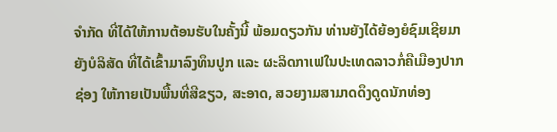ຈຳກັດ ທີ່ໄດ້ໃຫ້ການຕ້ອນຮັບໃນຄັ້ງນີ້ ພ້ອມດຽວກັນ ທ່ານຍັງໄດ້ຍ້ອງຍໍຊົມເຊີຍມາຍັງບໍລິສັດ ທີ່ໄດ້ເຂົ້າມາລົງທຶນປູກ ແລະ ຜະລິດກາເຟໃນປະເທດລາວກໍ່ຄືເມືອງປາກຊ່ອງ ໃຫ້ກາຍເປັນພື້ນທີ່ສີຂຽວ, ສະອາດ, ສວຍງາມສາມາດດຶງດູດນັກທ່ອງ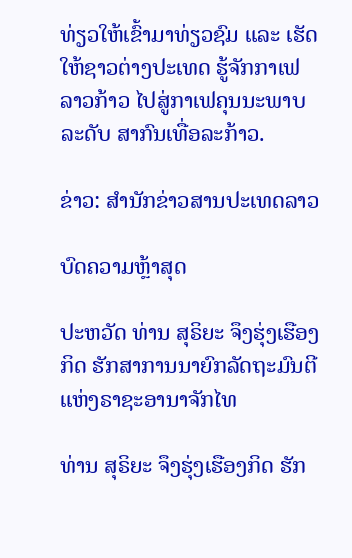ທ່ຽວໃຫ້ເຂົ້າມາທ່ຽວຊົມ ແລະ ເຮັດໃຫ້ຊາວຕ່າງປະເທດ ຮູ້ຈັກກາເຟລາວກ້າວ ໄປສູ່ກາເຟຄຸນນະພາບລະດັບ ສາກົນເທື່ອລະກ້າວ.

ຂ່າວ: ສຳນັກຂ່າວສານປະເທດລາວ

ບົດຄວາມຫຼ້າສຸດ

ປະຫວັດ ທ່ານ ສຸຣິຍະ ຈຶງຮຸ່ງເຮືອງກິດ ຮັກສາການນາຍົກລັດຖະມົນຕີ ແຫ່ງຣາຊະອານາຈັກໄທ

ທ່ານ ສຸຣິຍະ ຈຶງຮຸ່ງເຮືອງກິດ ຮັກ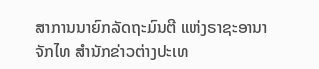ສາການນາຍົກລັດຖະມົນຕີ ແຫ່ງຣາຊະອານາຈັກໄທ ສຳນັກຂ່າວຕ່າງປະເທ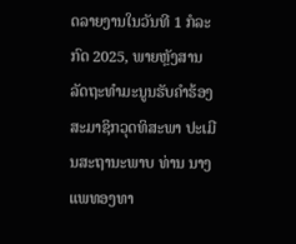ດລາຍງານໃນວັນທີ 1 ກໍລະກົດ 2025, ພາຍຫຼັງສານລັດຖະທຳມະນູນຮັບຄຳຮ້ອງ ສະມາຊິກວຸດທິສະພາ ປະເມີນສະຖານະພາບ ທ່ານ ນາງ ແພທອງທາ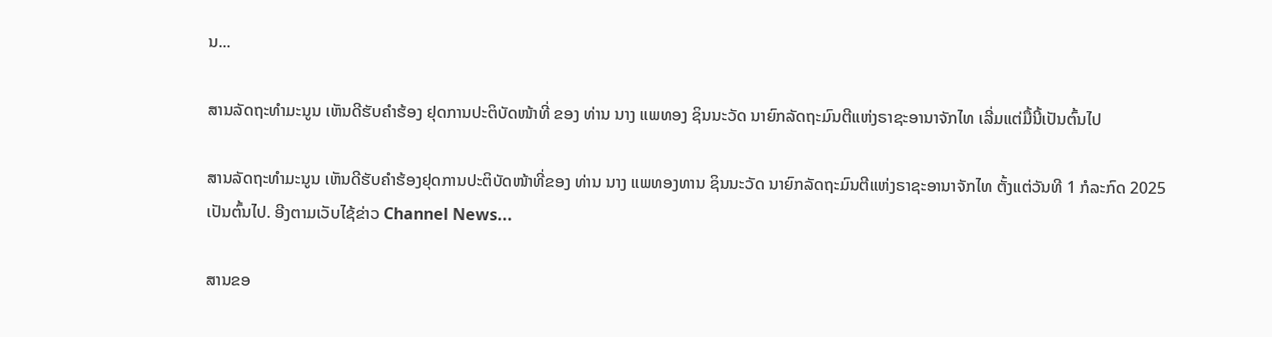ນ...

ສານລັດຖະທຳມະນູນ ເຫັນດີຮັບຄຳຮ້ອງ ຢຸດການປະຕິບັດໜ້າທີ່ ຂອງ ທ່ານ ນາງ ແພທອງ ຊິນນະວັດ ນາຍົກລັດຖະມົນຕີແຫ່ງຣາຊະອານາຈັກໄທ ເລີ່ມແຕ່ມື້ນີ້ເປັນຕົ້ນໄປ

ສານລັດຖະທຳມະນູນ ເຫັນດີຮັບຄຳຮ້ອງຢຸດການປະຕິບັດໜ້າທີ່ຂອງ ທ່ານ ນາງ ແພທອງທານ ຊິນນະວັດ ນາຍົກລັດຖະມົນຕີແຫ່ງຣາຊະອານາຈັກໄທ ຕັ້ງແຕ່ວັນທີ 1 ກໍລະກົດ 2025 ເປັນຕົ້ນໄປ. ອີງຕາມເວັບໄຊ້ຂ່າວ Channel News...

ສານຂອ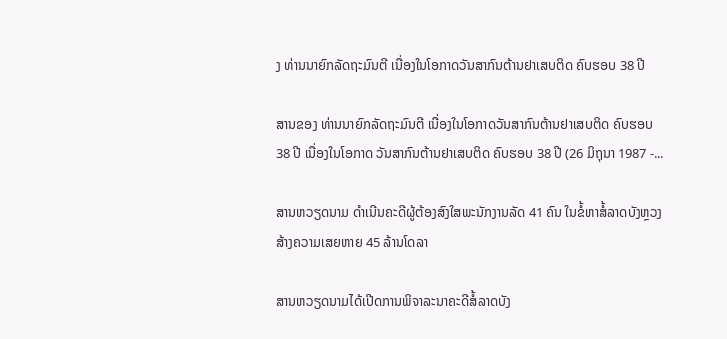ງ ທ່ານນາຍົກລັດຖະມົນຕີ ເນື່ອງໃນໂອກາດວັນສາກົນຕ້ານຢາເສບຕິດ ຄົບຮອບ 38 ປີ

ສານຂອງ ທ່ານນາຍົກລັດຖະມົນຕີ ເນື່ອງໃນໂອກາດວັນສາກົນຕ້ານຢາເສບຕິດ ຄົບຮອບ 38 ປີ ເນື່ອງໃນໂອກາດ ວັນສາກົນຕ້ານຢາເສບຕິດ ຄົບຮອບ 38 ປີ (26 ມິຖຸນາ 1987 -...

ສານຫວຽດນາມ ດຳເນີນຄະດີຜູ້ຕ້ອງສົງໃສພະນັກງານລັດ 41 ຄົນ ໃນຂໍ້ຫາສໍ້ລາດບັງຫຼວງ ສ້າງຄວາມເສຍຫາຍ 45 ລ້ານໂດລາ

ສານຫວຽດນາມໄດ້ເປີດການພິຈາລະນາຄະດີສໍ້ລາດບັງ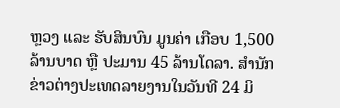ຫຼວງ ແລະ ຮັບສິນບົນ ມູນຄ່າ ເກືອບ 1,500 ລ້ານບາດ ຫຼື ປະມານ 45 ລ້ານໂດລາ. ສຳນັກຂ່າວຕ່າງປະເທດລາຍງານໃນວັນທີ 24 ມິ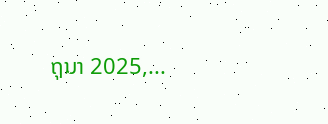ຖຸນາ 2025,...